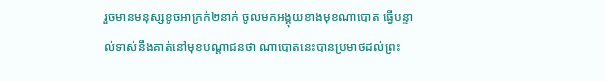រួចមានមនុស្សខូចអាក្រក់២នាក់ ចូលមកអង្គុយខាងមុខណាបោត ធ្វើបន្ទាល់ទាស់នឹងគាត់នៅមុខបណ្តាជនថា ណាបោតនេះបានប្រមាថដល់ព្រះ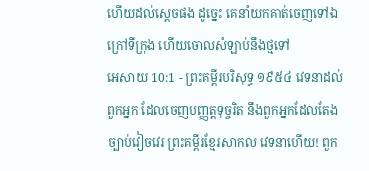ហើយដល់ស្តេចផង ដូច្នេះ គេនាំយកគាត់ចេញទៅឯក្រៅទីក្រុង ហើយចោលសំឡាប់នឹងថ្មទៅ
អេសាយ 10:1 - ព្រះគម្ពីរបរិសុទ្ធ ១៩៥៤ វេទនាដល់ពួកអ្នក ដែលចេញបញ្ញត្តទុច្ចរិត នឹងពួកអ្នកដែលតែងច្បាប់វៀចវេរ ព្រះគម្ពីរខ្មែរសាកល វេទនាហើយ! ពួក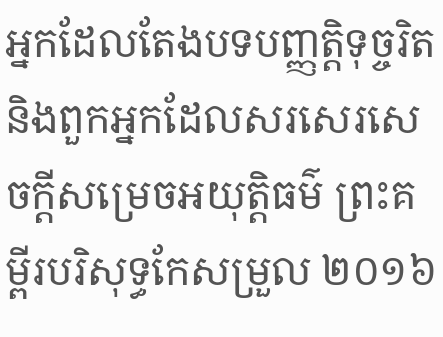អ្នកដែលតែងបទបញ្ញត្តិទុច្ចរិត និងពួកអ្នកដែលសរសេរសេចក្ដីសម្រេចអយុត្ដិធម៌ ព្រះគម្ពីរបរិសុទ្ធកែសម្រួល ២០១៦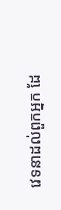វេទនាដល់ពួកអ្នក ដែ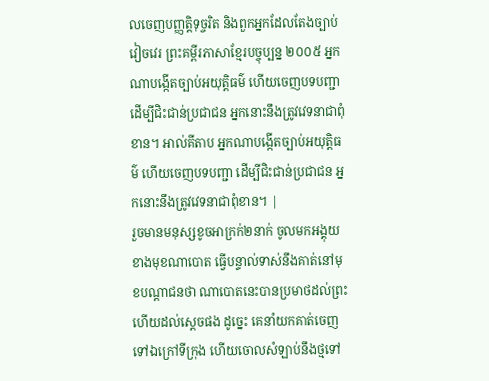លចេញបញ្ញត្តិទុច្ចរិត និងពួកអ្នកដែលតែងច្បាប់វៀចវេរ ព្រះគម្ពីរភាសាខ្មែរបច្ចុប្បន្ន ២០០៥ អ្នកណាបង្កើតច្បាប់អយុត្តិធម៌ ហើយចេញបទបញ្ជា ដើម្បីជិះជាន់ប្រជាជន អ្នកនោះនឹងត្រូវវេទនាជាពុំខាន។ អាល់គីតាប អ្នកណាបង្កើតច្បាប់អយុត្តិធម៌ ហើយចេញបទបញ្ជា ដើម្បីជិះជាន់ប្រជាជន អ្នកនោះនឹងត្រូវវេទនាជាពុំខាន។ |
រួចមានមនុស្សខូចអាក្រក់២នាក់ ចូលមកអង្គុយខាងមុខណាបោត ធ្វើបន្ទាល់ទាស់នឹងគាត់នៅមុខបណ្តាជនថា ណាបោតនេះបានប្រមាថដល់ព្រះ ហើយដល់ស្តេចផង ដូច្នេះ គេនាំយកគាត់ចេញទៅឯក្រៅទីក្រុង ហើយចោលសំឡាប់នឹងថ្មទៅ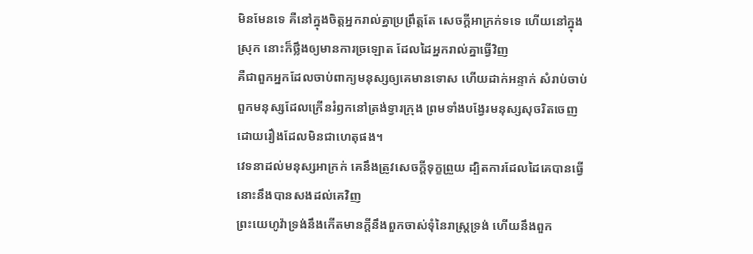មិនមែនទេ គឺនៅក្នុងចិត្តអ្នករាល់គ្នាប្រព្រឹត្តតែ សេចក្ដីអាក្រក់ទទេ ហើយនៅក្នុងស្រុក នោះក៏ថ្លឹងឲ្យមានការច្រឡោត ដែលដៃអ្នករាល់គ្នាធ្វើវិញ
គឺជាពួកអ្នកដែលចាប់ពាក្យមនុស្សឲ្យគេមានទោស ហើយដាក់អន្ទាក់ សំរាប់ចាប់ពួកមនុស្សដែលក្រើនរំឭកនៅត្រង់ទ្វារក្រុង ព្រមទាំងបង្វែរមនុស្សសុចរិតចេញ ដោយរឿងដែលមិនជាហេតុផង។
វេទនាដល់មនុស្សអាក្រក់ គេនឹងត្រូវសេចក្ដីទុក្ខព្រួយ ដ្បិតការដែលដៃគេបានធ្វើនោះនឹងបានសងដល់គេវិញ
ព្រះយេហូវ៉ាទ្រង់នឹងកើតមានក្តីនឹងពួកចាស់ទុំនៃរាស្ត្រទ្រង់ ហើយនឹងពួក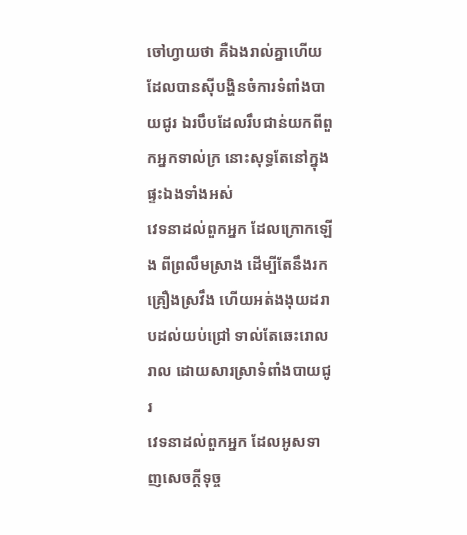ចៅហ្វាយថា គឺឯងរាល់គ្នាហើយ ដែលបានស៊ីបង្ហិនចំការទំពាំងបាយជូរ ឯរបឹបដែលរឹបជាន់យកពីពួកអ្នកទាល់ក្រ នោះសុទ្ធតែនៅក្នុងផ្ទះឯងទាំងអស់
វេទនាដល់ពួកអ្នក ដែលក្រោកឡើង ពីព្រលឹមស្រាង ដើម្បីតែនឹងរកគ្រឿងស្រវឹង ហើយអត់ងងុយដរាបដល់យប់ជ្រៅ ទាល់តែឆេះរោលរាល ដោយសារស្រាទំពាំងបាយជូរ
វេទនាដល់ពួកអ្នក ដែលអូសទាញសេចក្ដីទុច្ច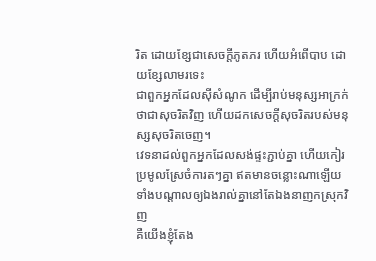រិត ដោយខ្សែជាសេចក្ដីភូតភរ ហើយអំពើបាប ដោយខ្សែលាមរទេះ
ជាពួកអ្នកដែលស៊ីសំណូក ដើម្បីរាប់មនុស្សអាក្រក់ថាជាសុចរិតវិញ ហើយដកសេចក្ដីសុចរិតរបស់មនុស្សសុចរិតចេញ។
វេទនាដល់ពួកអ្នកដែលសង់ផ្ទះភ្ជាប់គ្នា ហើយកៀរប្រមូលស្រែចំការតៗគ្នា ឥតមានចន្លោះណាឡើយ ទាំងបណ្តាលឲ្យឯងរាល់គ្នានៅតែឯងនាញកស្រុកវិញ
គឺយើងខ្ញុំតែង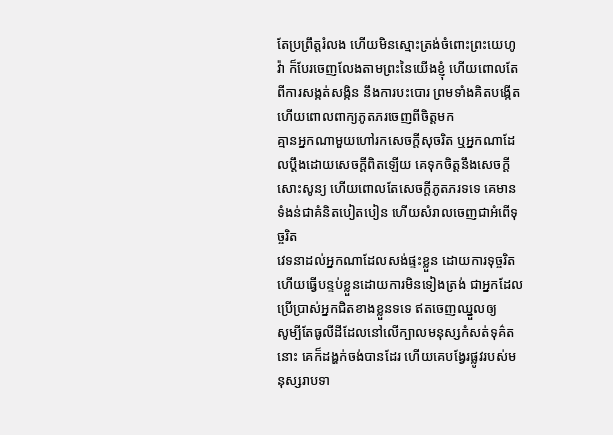តែប្រព្រឹត្តរំលង ហើយមិនស្មោះត្រង់ចំពោះព្រះយេហូវ៉ា ក៏បែរចេញលែងតាមព្រះនៃយើងខ្ញុំ ហើយពោលតែពីការសង្កត់សង្កិន នឹងការបះបោរ ព្រមទាំងគិតបង្កើត ហើយពោលពាក្យភូតភរចេញពីចិត្តមក
គ្មានអ្នកណាមួយហៅរកសេចក្ដីសុចរិត ឬអ្នកណាដែលប្តឹងដោយសេចក្ដីពិតឡើយ គេទុកចិត្តនឹងសេចក្ដីសោះសូន្យ ហើយពោលតែសេចក្ដីភូតភរទទេ គេមានទំងន់ជាគំនិតបៀតបៀន ហើយសំរាលចេញជាអំពើទុច្ចរិត
វេទនាដល់អ្នកណាដែលសង់ផ្ទះខ្លួន ដោយការទុច្ចរិត ហើយធ្វើបន្ទប់ខ្លួនដោយការមិនទៀងត្រង់ ជាអ្នកដែលប្រើប្រាស់អ្នកជិតខាងខ្លួនទទេ ឥតចេញឈ្នួលឲ្យ
សូម្បីតែធូលីដីដែលនៅលើក្បាលមនុស្សកំសត់ទុគ៌តនោះ គេក៏ដង្ហក់ចង់បានដែរ ហើយគេបង្វែរផ្លូវរបស់មនុស្សរាបទា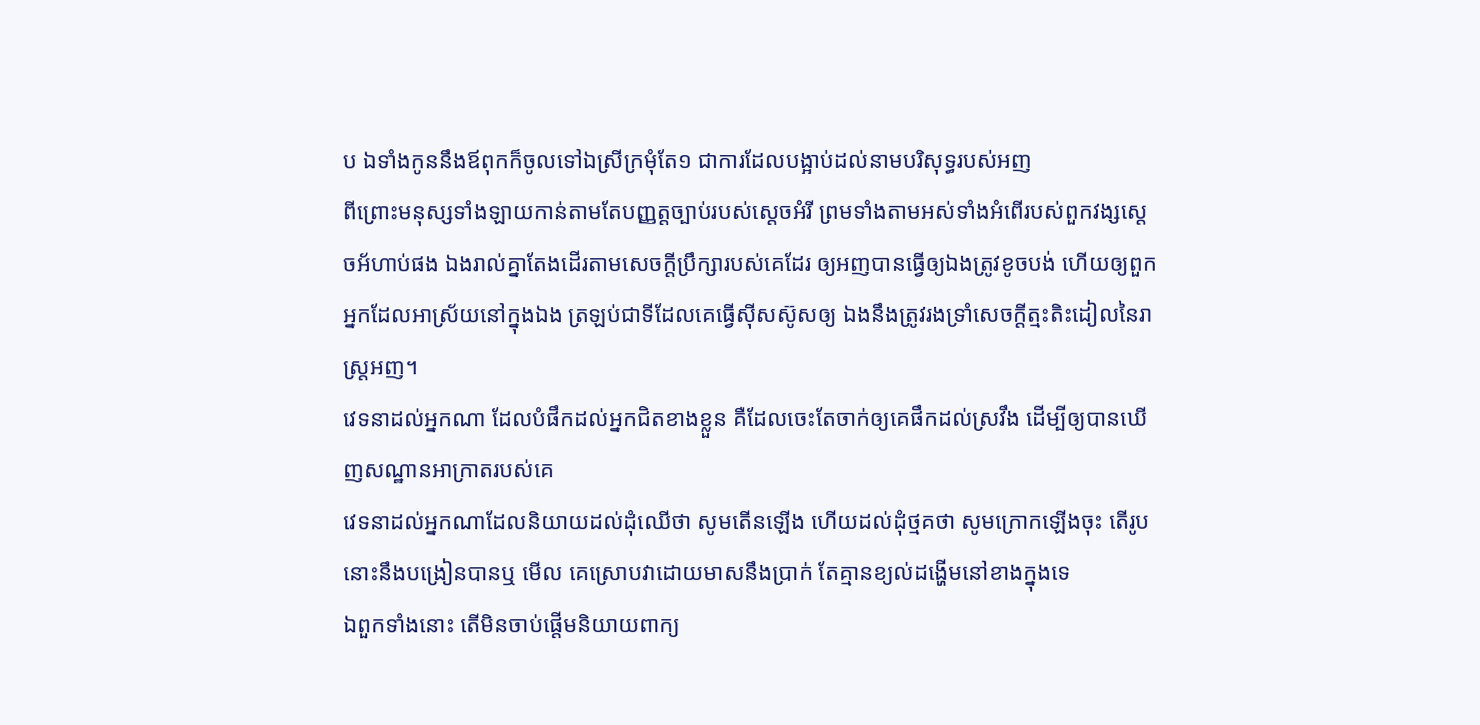ប ឯទាំងកូននឹងឪពុកក៏ចូលទៅឯស្រីក្រមុំតែ១ ជាការដែលបង្អាប់ដល់នាមបរិសុទ្ធរបស់អញ
ពីព្រោះមនុស្សទាំងឡាយកាន់តាមតែបញ្ញត្តច្បាប់របស់ស្តេចអំរី ព្រមទាំងតាមអស់ទាំងអំពើរបស់ពួកវង្សស្តេចអ័ហាប់ផង ឯងរាល់គ្នាតែងដើរតាមសេចក្ដីប្រឹក្សារបស់គេដែរ ឲ្យអញបានធ្វើឲ្យឯងត្រូវខូចបង់ ហើយឲ្យពួកអ្នកដែលអាស្រ័យនៅក្នុងឯង ត្រឡប់ជាទីដែលគេធ្វើស៊ីសស៊ូសឲ្យ ឯងនឹងត្រូវរងទ្រាំសេចក្ដីត្មះតិះដៀលនៃរាស្ត្រអញ។
វេទនាដល់អ្នកណា ដែលបំផឹកដល់អ្នកជិតខាងខ្លួន គឺដែលចេះតែចាក់ឲ្យគេផឹកដល់ស្រវឹង ដើម្បីឲ្យបានឃើញសណ្ឋានអាក្រាតរបស់គេ
វេទនាដល់អ្នកណាដែលនិយាយដល់ដុំឈើថា សូមតើនឡើង ហើយដល់ដុំថ្មគថា សូមក្រោកឡើងចុះ តើរូបនោះនឹងបង្រៀនបានឬ មើល គេស្រោបវាដោយមាសនឹងប្រាក់ តែគ្មានខ្យល់ដង្ហើមនៅខាងក្នុងទេ
ឯពួកទាំងនោះ តើមិនចាប់ផ្តើមនិយាយពាក្យ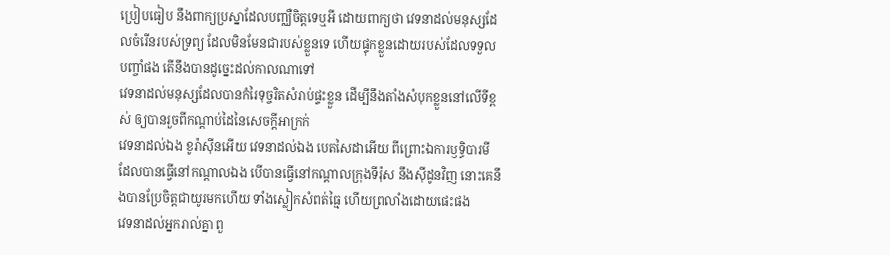ប្រៀបធៀប នឹងពាក្យប្រស្នាដែលបញ្ឈឺចិត្តទេឬអី ដោយពាក្យថា វេទនាដល់មនុស្សដែលចំរើនរបស់ទ្រព្យ ដែលមិនមែនជារបស់ខ្លួនទេ ហើយផ្ទុកខ្លួនដោយរបស់ដែលទទួលបញ្ចាំផង តើនឹងបានដូច្នេះដល់កាលណាទៅ
វេទនាដល់មនុស្សដែលបានកំរៃទុច្ចរិតសំរាប់ផ្ទះខ្លួន ដើម្បីនឹងតាំងសំបុកខ្លួននៅលើទីខ្ពស់ ឲ្យបានរួចពីកណ្តាប់ដៃនៃសេចក្ដីអាក្រក់
វេទនាដល់ឯង ខូរ៉ាស៊ីនអើយ វេទនាដល់ឯង បេតសៃដាអើយ ពីព្រោះឯការឫទ្ធិបារមីដែលបានធ្វើនៅកណ្តាលឯង បើបានធ្វើនៅកណ្តាលក្រុងទីរ៉ុស នឹងស៊ីដូនវិញ នោះគេនឹងបានប្រែចិត្តជាយូរមកហើយ ទាំងស្លៀកសំពត់ធ្មៃ ហើយព្រលាំងដោយផេះផង
វេទនាដល់អ្នករាល់គ្នា ពួ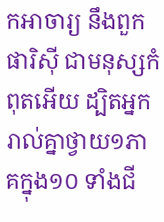កអាចារ្យ នឹងពួកផារិស៊ី ជាមនុស្សកំពុតអើយ ដ្បិតអ្នករាល់គ្នាថ្វាយ១ភាគក្នុង១០ ទាំងជី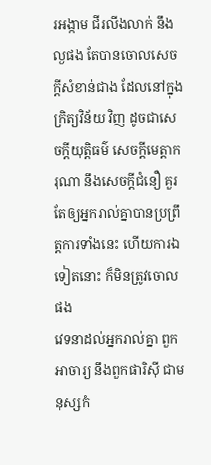រអង្កាម ជីរលីងលាក់ នឹងល្ងផង តែបានចោលសេចក្ដីសំខាន់ជាង ដែលនៅក្នុងក្រិត្យវិន័យ វិញ ដូចជាសេចក្ដីយុត្តិធម៌ សេចក្ដីមេត្តាករុណា នឹងសេចក្ដីជំនឿ គួរតែឲ្យអ្នករាល់គ្នាបានប្រព្រឹត្តការទាំងនេះ ហើយការឯទៀតនោះ ក៏មិនត្រូវចោលផង
វេទនាដល់អ្នករាល់គ្នា ពួកអាចារ្យ នឹងពួកផារិស៊ី ជាមនុស្សកំ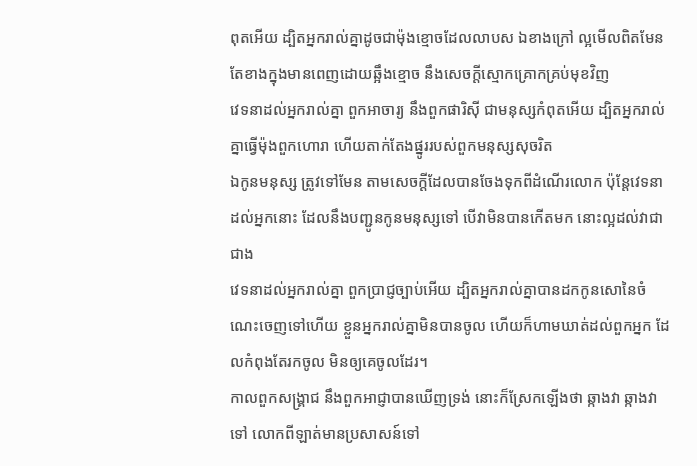ពុតអើយ ដ្បិតអ្នករាល់គ្នាដូចជាម៉ុងខ្មោចដែលលាបស ឯខាងក្រៅ ល្អមើលពិតមែន តែខាងក្នុងមានពេញដោយឆ្អឹងខ្មោច នឹងសេចក្ដីស្មោកគ្រោកគ្រប់មុខវិញ
វេទនាដល់អ្នករាល់គ្នា ពួកអាចារ្យ នឹងពួកផារិស៊ី ជាមនុស្សកំពុតអើយ ដ្បិតអ្នករាល់គ្នាធ្វើម៉ុងពួកហោរា ហើយតាក់តែងផ្នូររបស់ពួកមនុស្សសុចរិត
ឯកូនមនុស្ស ត្រូវទៅមែន តាមសេចក្ដីដែលបានចែងទុកពីដំណើរលោក ប៉ុន្តែវេទនាដល់អ្នកនោះ ដែលនឹងបញ្ជូនកូនមនុស្សទៅ បើវាមិនបានកើតមក នោះល្អដល់វាជាជាង
វេទនាដល់អ្នករាល់គ្នា ពួកប្រាជ្ញច្បាប់អើយ ដ្បិតអ្នករាល់គ្នាបានដកកូនសោនៃចំណេះចេញទៅហើយ ខ្លួនអ្នករាល់គ្នាមិនបានចូល ហើយក៏ហាមឃាត់ដល់ពួកអ្នក ដែលកំពុងតែរកចូល មិនឲ្យគេចូលដែរ។
កាលពួកសង្គ្រាជ នឹងពួកអាជ្ញាបានឃើញទ្រង់ នោះក៏ស្រែកឡើងថា ឆ្កាងវា ឆ្កាងវាទៅ លោកពីឡាត់មានប្រសាសន៍ទៅ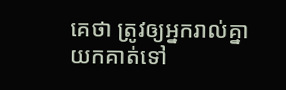គេថា ត្រូវឲ្យអ្នករាល់គ្នាយកគាត់ទៅ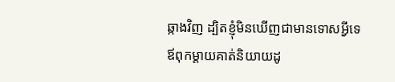ឆ្កាងវិញ ដ្បិតខ្ញុំមិនឃើញជាមានទោសអ្វីទេ
ឪពុកម្តាយគាត់និយាយដូ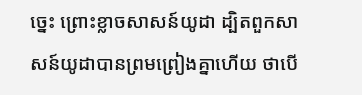ច្នេះ ព្រោះខ្លាចសាសន៍យូដា ដ្បិតពួកសាសន៍យូដាបានព្រមព្រៀងគ្នាហើយ ថាបើ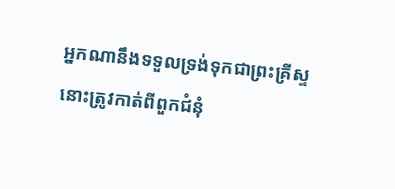អ្នកណានឹងទទួលទ្រង់ទុកជាព្រះគ្រីស្ទ នោះត្រូវកាត់ពីពួកជំនុំ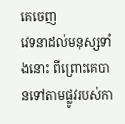គេចេញ
វេទនាដល់មនុស្សទាំងនោះ ពីព្រោះគេបានទៅតាមផ្លូវរបស់កា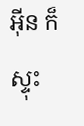អ៊ីន ក៏ស្ទុះ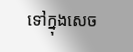ទៅក្នុងសេច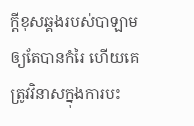ក្ដីខុសឆ្គងរបស់បាឡាម ឲ្យតែបានកំរៃ ហើយគេត្រូវវិនាសក្នុងការបះ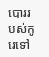បោររបស់កូរេទៅ